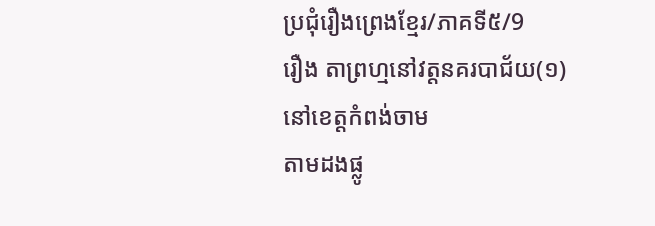ប្រជុំរឿងព្រេងខ្មែរ/ភាគទី៥/9
រឿង តាព្រហ្មនៅវត្តនគរបាជ័យ(១)
នៅខេត្តកំពង់ចាម
តាមដងផ្លូ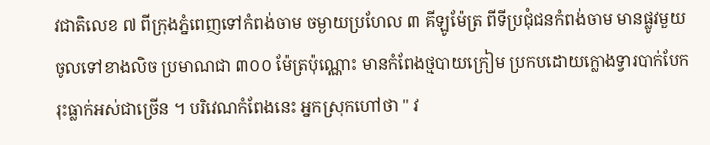វជាតិលេខ ៧ ពីក្រុងភ្នំពេញទៅកំពង់ចាម ចម្ងាយប្រហែល ៣ គីឡូម៉ែត្រ ពីទីប្រជុំជនកំពង់ចាម មានផ្លូវមួយចូលទៅខាងលិច ប្រមាណជា ៣០០ ម៉ែត្រប៉ុណ្ណោះ មានកំពែងថ្មបាយក្រៀម ប្រកបដោយក្លោងទ្វារបាក់បែករុះធ្លាក់អស់ជាច្រើន ។ បរិវេណកំពែងនេះ អ្នកស្រុកហៅថា " វ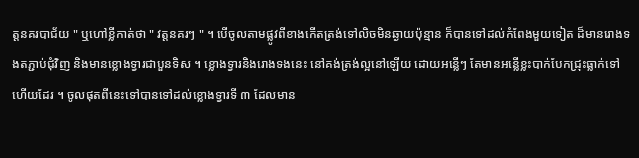ត្តនគរបាជ័យ " ឬហៅខ្លីកាត់ថា " វត្តនគរៗ " ។ បើចូលតាមផ្លូវពីខាងកើតត្រង់ទៅលិចមិនឆ្ងាយប៉ុន្មាន ក៏បានទៅដល់កំពែងមួយទៀត ដ៏មានរោងទងតភ្ជាប់ជុំវិញ និងមានខ្លោងទ្វារជាបួនទិស ។ ខ្លោងទ្វារនិងរោងទងនេះ នៅគង់ត្រង់ល្អនៅឡើយ ដោយអន្លើៗ តែមានអន្លើខ្លះបាក់បែកជ្រុះធ្លាក់ទៅហើយដែរ ។ ចូលផុតពីនេះទៅបានទៅដល់ខ្លោងទ្វារទី ៣ ដែលមាន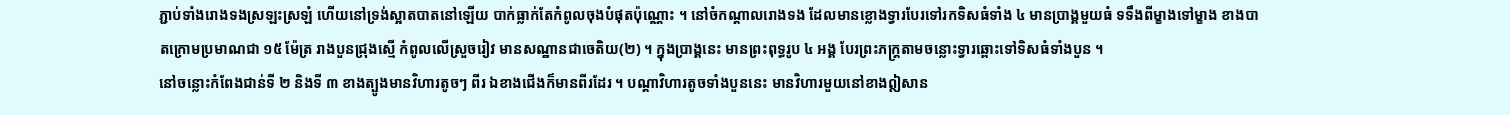ភ្ជាប់ទាំងរោងទងស្រឡះស្រឡំ ហើយនៅទ្រង់ស្អាតបាតនៅឡើយ បាក់ធ្លាក់តែកំពូលចុងបំផុតប៉ុណ្ណោះ ។ នៅចំកណ្ដាលរោងទង ដែលមានខ្លោងទ្វារបែរទៅរកទិសធំទាំង ៤ មានប្រាង្គមួយធំ ទទឹងពីម្ខាងទៅម្ខាង ខាងបាតក្រោមប្រមាណជា ១៥ ម៉ែត្រ រាងបួនជ្រុងស្មើ កំពូលលើស្រួចរៀវ មានសណ្ឋានជាចេតិយ(២) ។ ក្នុងប្រាង្គនេះ មានព្រះពុទ្ធរូប ៤ អង្គ បែរព្រះភក្ត្រតាមចន្លោះទ្វារឆ្ពោះទៅទិសធំទាំងបួន ។
នៅចន្លោះកំពែងជាន់ទី ២ និងទី ៣ ខាងត្បូងមានវិហារតូចៗ ពីរ ឯខាងជើងក៏មានពីរដែរ ។ បណ្ដាវិហារតូចទាំងបួននេះ មានវិហារមួយនៅខាងឦសាន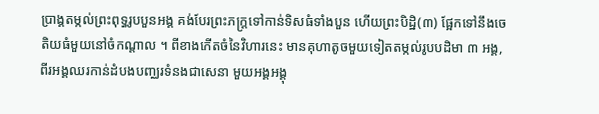ប្រាង្គតម្កល់ព្រះពុទ្ធរូបបួនអង្គ គង់បែរព្រះភក្ត្រទៅកាន់ទិសធំទាំងបួន ហើយព្រះបិដ្ឋិ(៣) ផ្អែកទៅនឹងចេតិយធំមួយនៅចំកណ្ដាល ។ ពីខាងកើតចំនៃវិហារនេះ មានគុហាតូចមួយទៀតតម្កល់រូបបដិមា ៣ អង្គ, ពីរអង្គឈរកាន់ដំបងបញ្ឈរទំនងជាសេនា មួយអង្គអង្គុ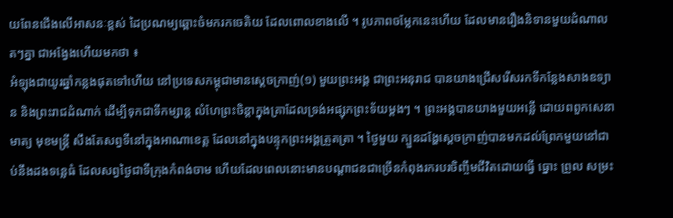យពែនជើងលើអាសនៈខ្ពស់ ដៃប្រណម្យឆ្ពោះចំមករកចេតិយ ដែលពោលខាងលើ ។ រូបភាពចម្លែកនេះហើយ ដែលមានរឿងនិទានមួយដំណាលតៗគ្នា ជាអង្វែងហើយមកថា ៖
អំឡុងជាយូរឆ្នាំកន្លងផុតទៅហើយ នៅប្រទេសកម្ពុជាមានស្ដេចក្រាញ់(១) មួយព្រះអង្គ ជាព្រះអនុរាជ បានយាងជ្រើសរើសរកទីកន្លែងសាងឧទ្យាន និងព្រះរាជដំណាក់ ដើម្បីទុកជាទីកម្សាន្ត លំហែព្រះចិន្ដាក្នុងគ្រាដែលទ្រង់អផ្សុកព្រះទ័យម្ដងៗ ។ ព្រះអង្គបានយាងមួយអន្លើ ដោយពពួកសេនាមាត្យ មុខមន្ត្រី សឹងតែសព្វទីនៅក្នុងអាណាខេត្ត ដែលនៅក្នុងបន្ទុកព្រះអង្គត្រួតត្រា ។ ថ្ងៃមួយ ក្បួនដង្ហែស្ដេចក្រាញ់បានមកដល់ព្រែកមួយនៅជាប់នឹងដងទន្លេធំ ដែលសព្វថ្ងៃជាទីក្រុងកំពង់ចាម ហើយដែលពេលនោះមានបណ្ដាជនជាច្រើនកំពុងរករបរចិញ្ចឹមជីវិតដោយធ្វើ ធ្នោះ ព្រួល សម្រះ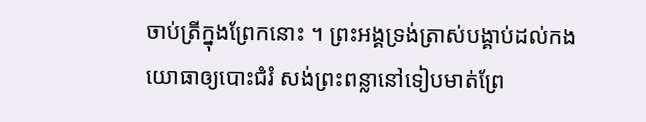ចាប់ត្រីក្នុងព្រែកនោះ ។ ព្រះអង្គទ្រង់ត្រាស់បង្គាប់ដល់កងយោធាឲ្យបោះជំរំ សង់ព្រះពន្លានៅទៀបមាត់ព្រែ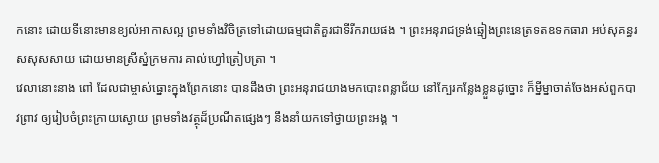កនោះ ដោយទីនោះមានខ្យល់អាកាសល្អ ព្រមទាំងវិចិត្រទៅដោយធម្មជាតិគួរជាទីរីករាយផង ។ ព្រះអនុរាជទ្រង់ឆ្មៀងព្រះនេត្រទតឧទកធារា អប់សុគន្ធរសសុសសាយ ដោយមានស្រីស្នំក្រមការ គាល់ហ្វៅត្រៀបត្រា ។
វេលានោះនាង ពៅ ដែលជាម្ចាស់ធ្នោះក្នុងព្រែកនោះ បានដឹងថា ព្រះអនុរាជយាងមកបោះពន្លាជ័យ នៅក្បែរកន្លែងខ្លួនដូច្នោះ ក៏ម្នីម្នាចាត់ចែងអស់ពួកបាវព្រាវ ឲ្យរៀបចំព្រះក្រាយស្ងោយ ព្រមទាំងវត្ថុដ៏ប្រណីតផ្សេងៗ នឹងនាំយកទៅថ្វាយព្រះអង្គ ។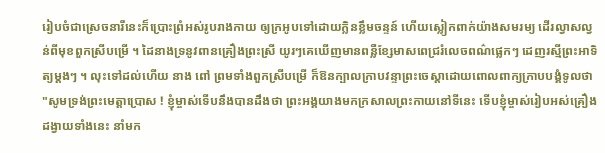រៀបចំជាស្រេចនារីនេះក៏ប្រោះព្រំអស់រូបរាងកាយ ឲ្យក្រអូបទៅដោយក្លិនខ្លឹមចន្ទន៍ ហើយស្លៀកពាក់យ៉ាងសមរម្យ ដើរល្វាសល្វន់ពីមុខពួកស្រីបម្រើ ។ ដៃនាងទ្រនូវពានគ្រឿងព្រះស្រី យូរៗគេឃើញមានពន្លឺខ្សែមាសពេជ្ររំលេចពណ៌ផ្លេកៗ ដេញរស្មីព្រះអាទិត្យម្ដងៗ ។ លុះទៅដល់ហើយ នាង ពៅ ព្រមទាំងពួកស្រីបម្រើ ក៏ឱនក្បាលក្រាបវន្ទាព្រះចេស្ដាដោយពោលពាក្យក្រាបបង្គំទូលថា "សូមទ្រង់ព្រះមេត្តាប្រោស ! ខ្ញុំម្ចាស់ទើបនឹងបានដឹងថា ព្រះអង្គយាងមកក្រសាលព្រះកាយនៅទីនេះ ទើបខ្ញុំម្ចាស់រៀបអស់គ្រឿងដង្វាយទាំងនេះ នាំមក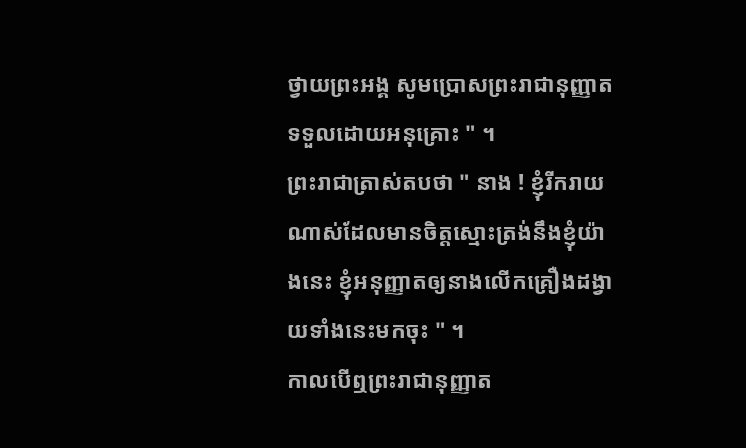ថ្វាយព្រះអង្គ សូមប្រោសព្រះរាជានុញ្ញាតទទួលដោយអនុគ្រោះ " ។
ព្រះរាជាត្រាស់តបថា " នាង ! ខ្ញុំរីករាយណាស់ដែលមានចិត្តស្មោះត្រង់នឹងខ្ញុំយ៉ាងនេះ ខ្ញុំអនុញ្ញាតឲ្យនាងលើកគ្រឿងដង្វាយទាំងនេះមកចុះ " ។
កាលបើឮព្រះរាជានុញ្ញាត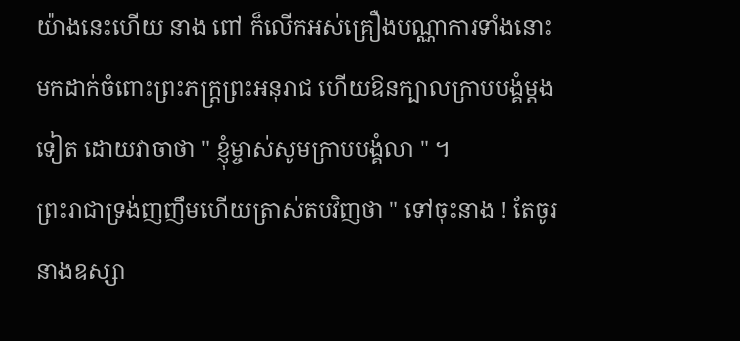យ៉ាងនេះហើយ នាង ពៅ ក៏លើកអស់គ្រឿងបណ្ណាការទាំងនោះ មកដាក់ចំពោះព្រះភក្ត្រព្រះអនុរាជ ហើយឱនក្បាលក្រាបបង្គំម្ដងទៀត ដោយវាចាថា " ខ្ញុំម្ចាស់សូមក្រាបបង្គំលា " ។
ព្រះរាជាទ្រង់ញញឹមហើយត្រាស់តបវិញថា " ទៅចុះនាង ! តែចូរនាងឧស្សា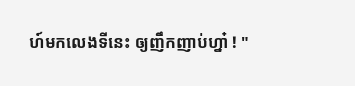ហ៍មកលេងទីនេះ ឲ្យញឹកញាប់ហ្នា៎ ! "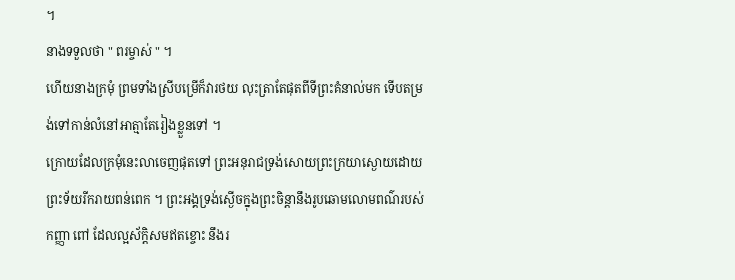។
នាងទទួលថា " ពរម្ចាស់ " ។
ហើយនាងក្រមុំ ព្រមទាំងស្រីបម្រើក៏វារថយ លុះត្រាតែផុតពីទីព្រះគំនាល់មក ទើបតម្រង់ទៅកាន់លំនៅអាត្មាតែរៀងខ្លួនទៅ ។
ក្រោយដែលក្រមុំនេះលាចេញផុតទៅ ព្រះអនុរាជទ្រង់សោយព្រះក្រយាស្ងោយដោយព្រះទ័យរីករាយពន់ពេក ។ ព្រះអង្គទ្រង់ស្ងើចក្នុងព្រះចិន្ដានឹងរូបឆោមលោមពណ៌របស់កញ្ញា ពៅ ដែលល្អស័ក្ដិសមឥតខ្ចោះ នឹងរ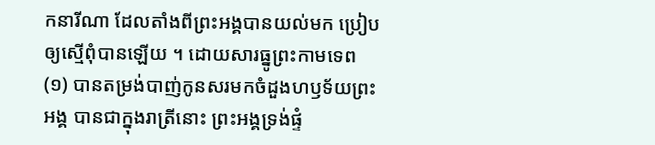កនារីណា ដែលតាំងពីព្រះអង្គបានយល់មក ប្រៀបឲ្យស្មើពុំបានឡើយ ។ ដោយសារធ្នូព្រះកាមទេព(១) បានតម្រង់បាញ់កូនសរមកចំដួងហឫទ័យព្រះអង្គ បានជាក្នុងរាត្រីនោះ ព្រះអង្គទ្រង់ផ្ទំ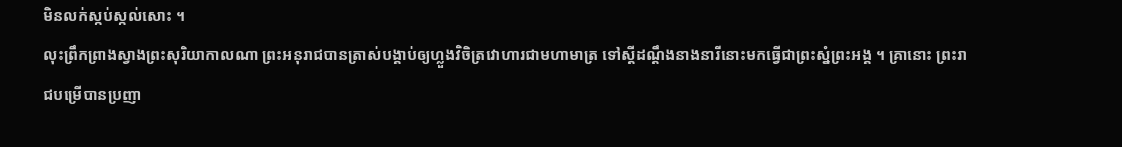មិនលក់ស្កប់ស្កល់សោះ ។
លុះព្រឹកព្រាងស្វាងព្រះសុរិយាកាលណា ព្រះអនុរាជបានត្រាស់បង្គាប់ឲ្យហ្លួងវិចិត្រវោហារជាមហាមាត្រ ទៅស្ដីដណ្ដឹងនាងនារីនោះមកធ្វើជាព្រះស្នំព្រះអង្គ ។ គ្រានោះ ព្រះរាជបម្រើបានប្រញា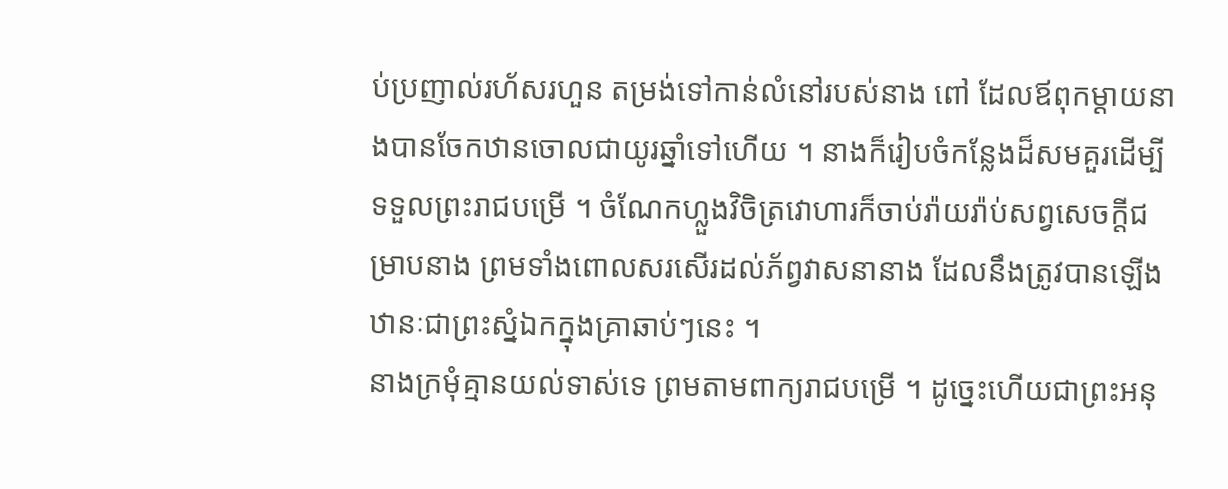ប់ប្រញាល់រហ័សរហួន តម្រង់ទៅកាន់លំនៅរបស់នាង ពៅ ដែលឪពុកម្ដាយនាងបានចែកឋានចោលជាយូរឆ្នាំទៅហើយ ។ នាងក៏រៀបចំកន្លែងដ៏សមគួរដើម្បីទទួលព្រះរាជបម្រើ ។ ចំណែកហ្លួងវិចិត្រវោហារក៏ចាប់រ៉ាយរ៉ាប់សព្វសេចក្ដីជម្រាបនាង ព្រមទាំងពោលសរសើរដល់ភ័ព្វវាសនានាង ដែលនឹងត្រូវបានឡើងឋានៈជាព្រះស្នំឯកក្នុងគ្រាឆាប់ៗនេះ ។
នាងក្រមុំគ្មានយល់ទាស់ទេ ព្រមតាមពាក្យរាជបម្រើ ។ ដូច្នេះហើយជាព្រះអនុ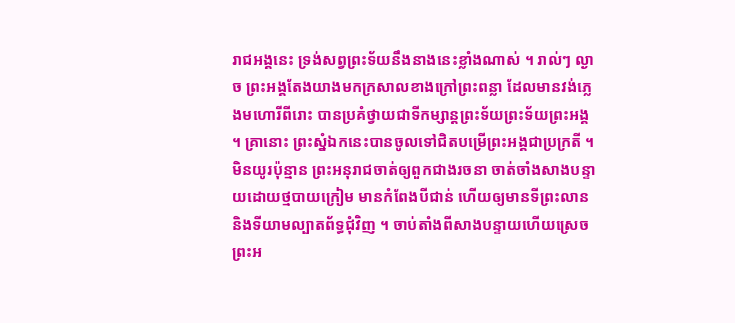រាជអង្គនេះ ទ្រង់សព្វព្រះទ័យនឹងនាងនេះខ្លាំងណាស់ ។ រាល់ៗ ល្ងាច ព្រះអង្គតែងយាងមកក្រសាលខាងក្រៅព្រះពន្លា ដែលមានវង់ភ្លេងមហោរីពីរោះ បានប្រគំថ្វាយជាទីកម្សាន្តព្រះទ័យព្រះទ័យព្រះអង្គ ។ គ្រានោះ ព្រះស្នំឯកនេះបានចូលទៅជិតបម្រើព្រះអង្គជាប្រក្រតី ។
មិនយូរប៉ុន្មាន ព្រះអនុរាជចាត់ឲ្យពួកជាងរចនា ចាត់ចាំងសាងបន្ទាយដោយថ្មបាយក្រៀម មានកំពែងបីជាន់ ហើយឲ្យមានទីព្រះលាន និងទីយាមល្បាតព័ទ្ធជុំវិញ ។ ចាប់តាំងពីសាងបន្ទាយហើយស្រេច ព្រះអ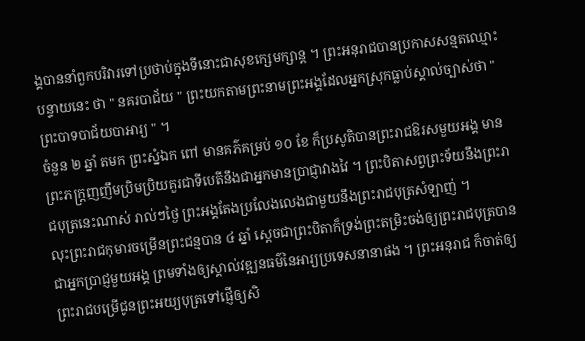ង្គបាននាំពួកបរិវារទៅប្រថាប់ក្នុងទីនោះជាសុខក្សេមក្សាន្ត ។ ព្រះអនុរាជបានប្រកាសសន្មតឈ្មោះបន្ទាយនេះ ថា " នគរបាជ័យ " ព្រះយកតាមព្រះនាមព្រះអង្គដែលអ្នកស្រុកធ្លាប់ស្គាល់ច្បាស់ថា " ព្រះបាទបាជ័យបាអារ្យ " ។
ចំនួន ២ ឆ្នាំ តមក ព្រះស្នំឯក ពៅ មានគភ៌គម្រប់ ១០ ខែ ក៏ប្រសូតិបានព្រះរាជឱរសមួយអង្គ មានព្រះភក្ត្រញញឹមប្រិមប្រិយគួរជាទីបេតីនឹងជាអ្នកមានប្រាជ្ញាវាងវៃ ។ ព្រះបិតាសព្វព្រះទ័យនឹងព្រះរាជបុត្រនេះណាស់ រាល់ៗថ្ងៃ ព្រះអង្គតែងប្រលែងលេងជាមួយនឹងព្រះរាជបុត្រសំឡាញ់ ។
លុះព្រះរាជកុមារចម្រើនព្រះជន្មបាន ៤ ឆ្នាំ ស្ដេចជាព្រះបិតាក៏ទ្រង់ព្រះតម្រិះចង់ឲ្យព្រះរាជបុត្របានជាអ្នកប្រាជ្ញមួយអង្គ ព្រមទាំងឲ្យស្គាល់វឌ្ឍនធម៌នៃអារ្យប្រទេសនានាផង ។ ព្រះអនុរាជ ក៏ចាត់ឲ្យព្រះរាជបម្រើជូនព្រះអយ្យបុត្រទៅផ្ញើឲ្យសិ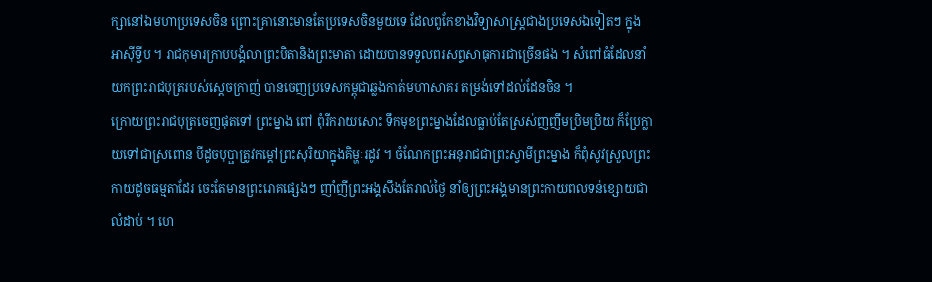ក្សានៅឯមហាប្រទេសចិន ព្រោះគ្រានោះមានតែប្រទេសចិនមួយទេ ដែលពូកែខាងវិទ្យាសាស្ត្រជាងប្រទេសឯទៀតៗ ក្នុងអាស៊ីទ្វីប ។ រាជកុមារក្រាបបង្គំលាព្រះបិតានិងព្រះមាតា ដោយបានទទួលពរសព្ទសាធុការជាច្រើនផង ។ សំពៅធំដែលនាំយកព្រះរាជបុត្ររបស់ស្ដេចក្រាញ់ បានចេញប្រទេសកម្ពុជាឆ្លងកាត់មហាសាគរ តម្រង់ទៅដល់ដែនចិន ។
ក្រោយព្រះរាជបុត្រចេញផុតទៅ ព្រះម្នាង ពៅ ពុំរីករាយសោះ ទឹកមុខព្រះម្នាងដែលធ្លាប់តែស្រស់ញញឹមប្រិមប្រិយ ក៏ប្រែក្លាយទៅជាស្រពោន បីដូចបុប្ផាត្រូវកម្ដៅព្រះសុរិយាក្នុងគិម្ហៈរដូវ ។ ចំណែកព្រះអនុរាជជាព្រះស្វាមីព្រះម្នាង ក៏ពុំសូវស្រួលព្រះកាយដូចធម្មតាដែរ ចេះតែមានព្រះរោគផ្សេងៗ ញាំញីព្រះអង្គសឹងតែរាល់ថ្ងៃ នាំឲ្យព្រះអង្គមានព្រះកាយពលទន់ខ្សោយជាលំដាប់ ។ ហេ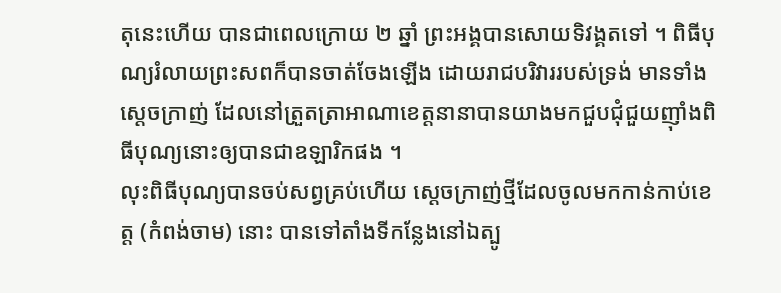តុនេះហើយ បានជាពេលក្រោយ ២ ឆ្នាំ ព្រះអង្គបានសោយទិវង្គតទៅ ។ ពិធីបុណ្យរំលាយព្រះសពក៏បានចាត់ចែងឡើង ដោយរាជបរិវាររបស់ទ្រង់ មានទាំងស្ដេចក្រាញ់ ដែលនៅត្រួតត្រាអាណាខេត្តនានាបានយាងមកជួបជុំជួយញ៉ាំងពិធីបុណ្យនោះឲ្យបានជាឧឡារិកផង ។
លុះពិធីបុណ្យបានចប់សព្វគ្រប់ហើយ ស្ដេចក្រាញ់ថ្មីដែលចូលមកកាន់កាប់ខេត្ត (កំពង់ចាម) នោះ បានទៅតាំងទីកន្លែងនៅឯត្បូ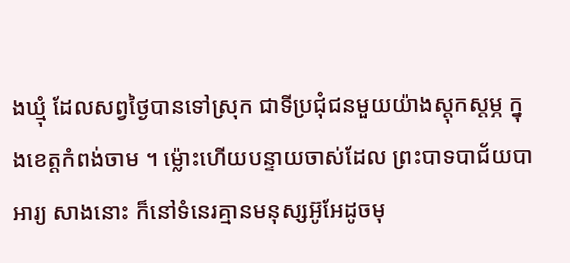ងឃ្មុំ ដែលសព្វថ្ងៃបានទៅស្រុក ជាទីប្រជុំជនមួយយ៉ាងស្ដុកស្ដម្ភ ក្នុងខេត្តកំពង់ចាម ។ ម្ល៉ោះហើយបន្ទាយចាស់ដែល ព្រះបាទបាជ័យបាអារ្យ សាងនោះ ក៏នៅទំនេរគ្មានមនុស្សអ៊ូអែដូចមុ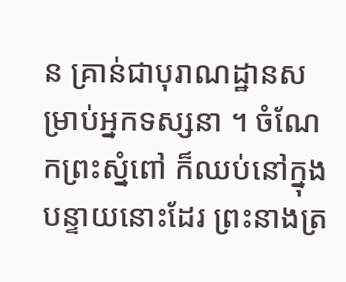ន គ្រាន់ជាបុរាណដ្ឋានសម្រាប់អ្នកទស្សនា ។ ចំណែកព្រះស្នំពៅ ក៏ឈប់នៅក្នុងបន្ទាយនោះដែរ ព្រះនាងត្រ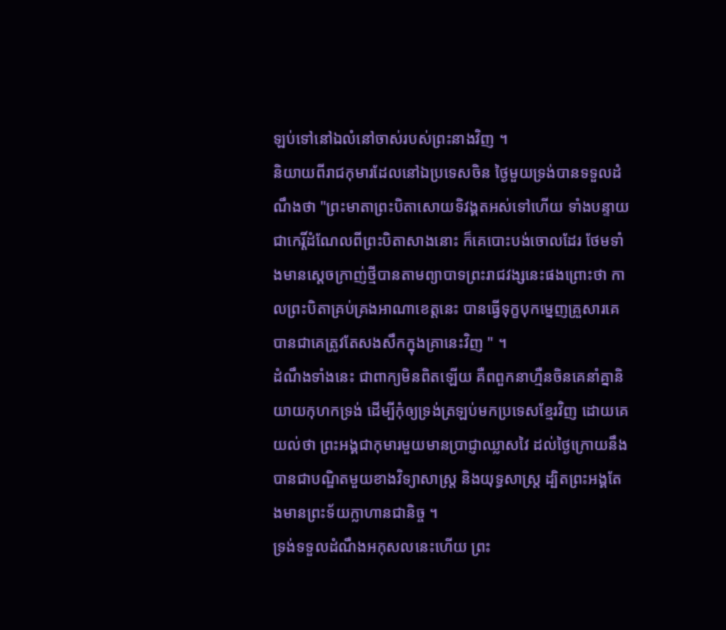ឡប់ទៅនៅឯលំនៅចាស់របស់ព្រះនាងវិញ ។
និយាយពីរាជកុមារដែលនៅឯប្រទេសចិន ថ្ងៃមួយទ្រង់បានទទួលដំណឹងថា "ព្រះមាតាព្រះបិតាសោយទិវង្គតអស់ទៅហើយ ទាំងបន្ទាយជាកេរ្តិ៍ដំណែលពីព្រះបិតាសាងនោះ ក៏គេបោះបង់ចោលដែរ ថែមទាំងមានស្ដេចក្រាញ់ថ្មីបានតាមព្យាបាទព្រះរាជវង្សនេះផងព្រោះថា កាលព្រះបិតាគ្រប់គ្រងអាណាខេត្តនេះ បានធ្វើទុក្ខបុកម្នេញគ្រួសារគេ បានជាគេត្រូវតែសងសឹកក្នុងគ្រានេះវិញ " ។
ដំណឹងទាំងនេះ ជាពាក្យមិនពិតឡើយ គឺពពួកនាហ្មឺនចិនគេនាំគ្នានិយាយកុហកទ្រង់ ដើម្បីកុំឲ្យទ្រង់ត្រឡប់មកប្រទេសខ្មែរវិញ ដោយគេយល់ថា ព្រះអង្គជាកុមារមួយមានប្រាជ្ញាឈ្លាសវៃ ដល់ថ្ងៃក្រោយនឹងបានជាបណ្ឌិតមួយខាងវិទ្យាសាស្ត្រ និងយុទ្ធសាស្ត្រ ដ្បិតព្រះអង្គតែងមានព្រះទ័យក្លាហានជានិច្ច ។
ទ្រង់ទទួលដំណឹងអកុសលនេះហើយ ព្រះ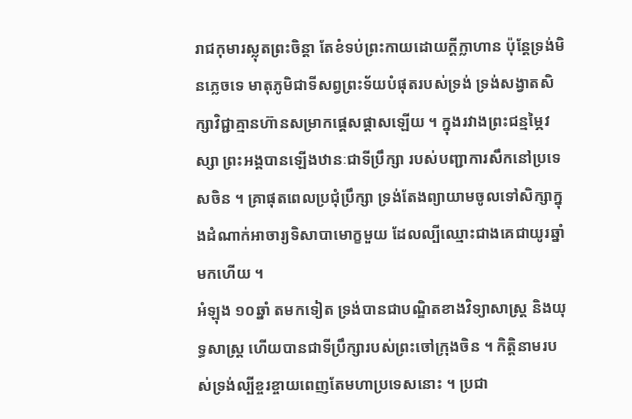រាជកុមារស្លុតព្រះចិន្ដា តែខំទប់ព្រះកាយដោយក្ដីក្លាហាន ប៉ុន្តែទ្រង់មិនភ្លេចទេ មាតុភូមិជាទីសព្វព្រះទ័យបំផុតរបស់ទ្រង់ ទ្រង់សង្វាតសិក្សាវិជ្ជាគ្មានហ៊ានសម្រាកផ្ដេសផ្ដាសឡើយ ។ ក្នុងរវាងព្រះជន្មម្ភៃវស្សា ព្រះអង្គបានឡើងឋានៈជាទីប្រឹក្សា របស់បញ្ជាការសឹកនៅប្រទេសចិន ។ គ្រាផុតពេលប្រជុំប្រឹក្សា ទ្រង់តែងព្យាយាមចូលទៅសិក្សាក្នុងដំណាក់អាចារ្យទិសាបាមោក្ខមួយ ដែលល្បីឈ្មោះជាងគេជាយូរឆ្នាំមកហើយ ។
អំឡុង ១០ឆ្នាំ តមកទៀត ទ្រង់បានជាបណ្ឌិតខាងវិទ្យាសាស្ត្រ និងយុទ្ធសាស្ត្រ ហើយបានជាទីប្រឹក្សារបស់ព្រះចៅក្រុងចិន ។ កិត្តិនាមរបស់ទ្រង់ល្បីខ្ចរខ្ចាយពេញតែមហាប្រទេសនោះ ។ ប្រជា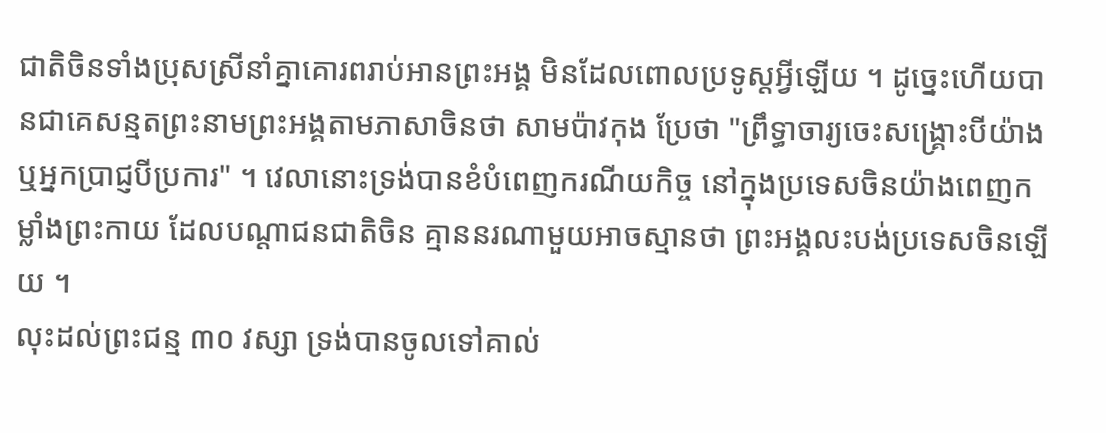ជាតិចិនទាំងប្រុសស្រីនាំគ្នាគោរពរាប់អានព្រះអង្គ មិនដែលពោលប្រទូស្តអ្វីឡើយ ។ ដូច្នេះហើយបានជាគេសន្មតព្រះនាមព្រះអង្គតាមភាសាចិនថា សាមប៉ាវកុង ប្រែថា "ព្រឹទ្ធាចារ្យចេះសង្គ្រោះបីយ៉ាង ឬអ្នកប្រាជ្ញបីប្រការ" ។ វេលានោះទ្រង់បានខំបំពេញករណីយកិច្ច នៅក្នុងប្រទេសចិនយ៉ាងពេញកម្លាំងព្រះកាយ ដែលបណ្ដាជនជាតិចិន គ្មាននរណាមួយអាចស្មានថា ព្រះអង្គលះបង់ប្រទេសចិនឡើយ ។
លុះដល់ព្រះជន្ម ៣០ វស្សា ទ្រង់បានចូលទៅគាល់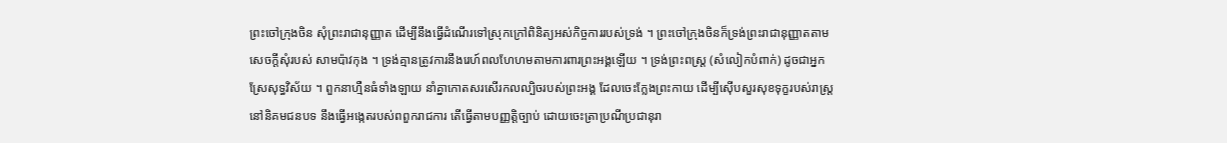ព្រះចៅក្រុងចិន សុំព្រះរាជានុញ្ញាត ដើម្បីនឹងធ្វើដំណើរទៅស្រុកក្រៅពិនិត្យអស់កិច្ចការរបស់ទ្រង់ ។ ព្រះចៅក្រុងចិនក៏ទ្រង់ព្រះរាជានុញ្ញាតតាមសេចក្ដីសុំរបស់ សាមប៉ាវកុង ។ ទ្រង់គ្មានត្រូវការនឹងរេហ៍ពលហែហមតាមការពារព្រះអង្គឡើយ ។ ទ្រង់ព្រះពស្ត្រ (សំលៀកបំពាក់) ដូចជាអ្នកស្រែសុទ្ធវិស័យ ។ ពួកនាហ្មឺនធំទាំងឡាយ នាំគ្នាកោតសរសើរកលល្បិចរបស់ព្រះអង្គ ដែលចេះក្លែងព្រះកាយ ដើម្បីស៊ើបសួរសុខទុក្ខរបស់រាស្ត្រនៅនិគមជនបទ នឹងធ្វើអង្កេតរបស់ពពួករាជការ តើធ្វើតាមបញ្ញត្តិច្បាប់ ដោយចេះត្រាប្រណីប្រជានុរា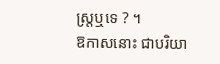ស្ត្រឬទេ ? ។
ឱកាសនោះ ជាបរិយា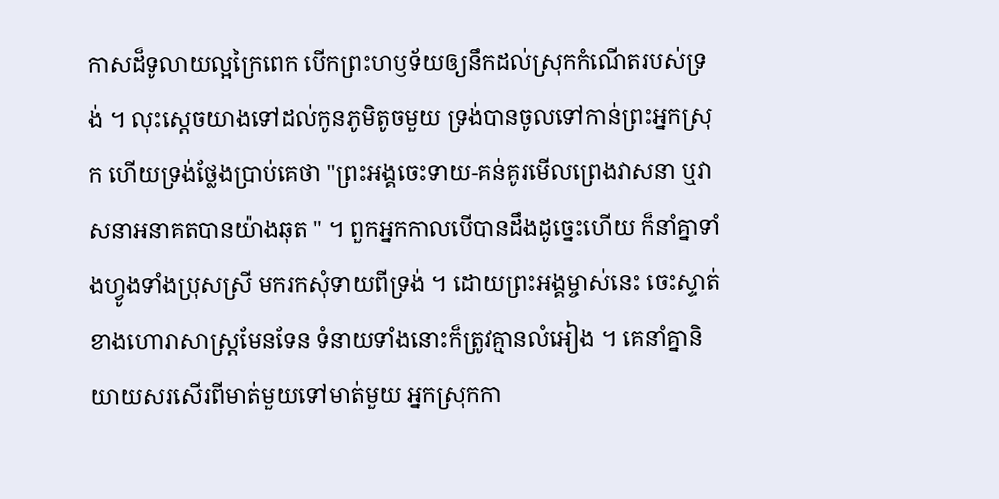កាសដ៏ទូលាយល្អក្រៃពេក បើកព្រះហឫទ័យឲ្យនឹកដល់ស្រុកកំណើតរបស់ទ្រង់ ។ លុះស្ដេចយាងទៅដល់កូនភូមិតូចមួយ ទ្រង់បានចូលទៅកាន់ព្រះអ្នកស្រុក ហើយទ្រង់ថ្លែងប្រាប់គេថា "ព្រះអង្គចេះទាយ-គន់គូរមើលព្រេងវាសនា ឬវាសនាអនាគតបានយ៉ាងឆុត " ។ ពួកអ្នកកាលបើបានដឹងដូច្នេះហើយ ក៏នាំគ្នាទាំងហ្វូងទាំងប្រុសស្រី មករកសុំទាយពីទ្រង់ ។ ដោយព្រះអង្គម្ចាស់នេះ ចេះស្ទាត់ខាងហោរាសាស្ត្រមែនទែន ទំនាយទាំងនោះក៏ត្រូវគ្មានលំអៀង ។ គេនាំគ្នានិយាយសរសើរពីមាត់មួយទៅមាត់មួយ អ្នកស្រុកកា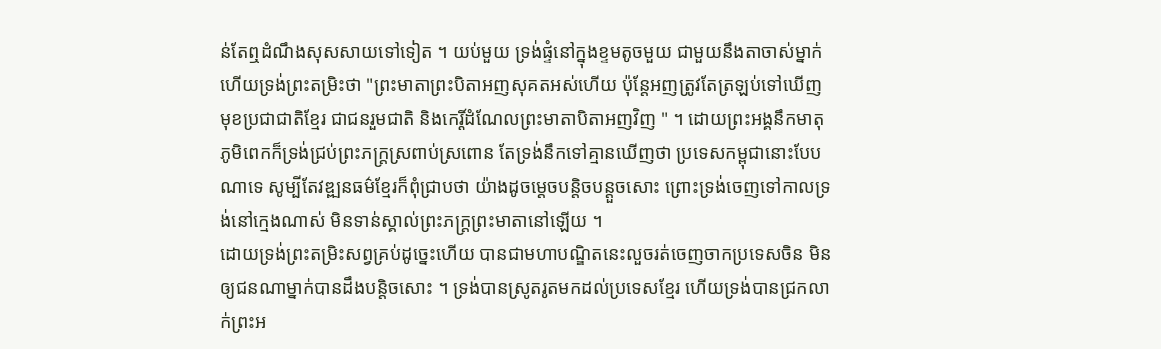ន់តែឮដំណឹងសុសសាយទៅទៀត ។ យប់មួយ ទ្រង់ផ្ទំនៅក្នុងខ្ទមតូចមួយ ជាមួយនឹងតាចាស់ម្នាក់ ហើយទ្រង់ព្រះតម្រិះថា "ព្រះមាតាព្រះបិតាអញសុគតអស់ហើយ ប៉ុន្តែអញត្រូវតែត្រឡប់ទៅឃើញមុខប្រជាជាតិខ្មែរ ជាជនរួមជាតិ និងកេរ្តិ៍ដំណែលព្រះមាតាបិតាអញវិញ " ។ ដោយព្រះអង្គនឹកមាតុភូមិពេកក៏ទ្រង់ជ្រប់ព្រះភក្ត្រស្រពាប់ស្រពោន តែទ្រង់នឹកទៅគ្មានឃើញថា ប្រទេសកម្ពុជានោះបែបណាទេ សូម្បីតែវឌ្ឍនធម៌ខ្មែរក៏ពុំជ្រាបថា យ៉ាងដូចម្ដេចបន្តិចបន្តួចសោះ ព្រោះទ្រង់ចេញទៅកាលទ្រង់នៅក្មេងណាស់ មិនទាន់ស្គាល់ព្រះភក្ត្រព្រះមាតានៅឡើយ ។
ដោយទ្រង់ព្រះតម្រិះសព្វគ្រប់ដូច្នេះហើយ បានជាមហាបណ្ឌិតនេះលួចរត់ចេញចាកប្រទេសចិន មិនឲ្យជនណាម្នាក់បានដឹងបន្តិចសោះ ។ ទ្រង់បានស្រូតរូតមកដល់ប្រទេសខ្មែរ ហើយទ្រង់បានជ្រកលាក់ព្រះអ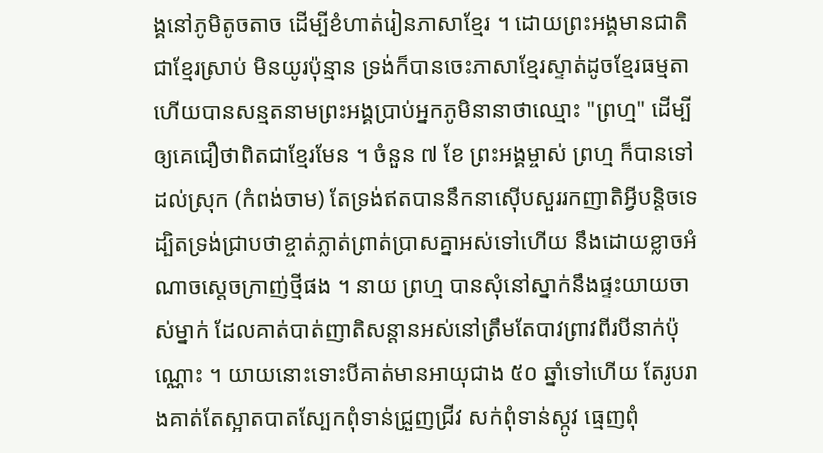ង្គនៅភូមិតូចតាច ដើម្បីខំហាត់រៀនភាសាខ្មែរ ។ ដោយព្រះអង្គមានជាតិជាខ្មែរស្រាប់ មិនយូរប៉ុន្មាន ទ្រង់ក៏បានចេះភាសាខ្មែរស្ទាត់ដូចខ្មែរធម្មតា ហើយបានសន្មតនាមព្រះអង្គប្រាប់អ្នកភូមិនានាថាឈ្មោះ "ព្រហ្ម" ដើម្បីឲ្យគេជឿថាពិតជាខ្មែរមែន ។ ចំនួន ៧ ខែ ព្រះអង្គម្ចាស់ ព្រហ្ម ក៏បានទៅដល់ស្រុក (កំពង់ចាម) តែទ្រង់ឥតបាននឹកនាស៊ើបសួររកញាតិអ្វីបន្តិចទេ ដ្បិតទ្រង់ជ្រាបថាខ្ចាត់ភ្លាត់ព្រាត់ប្រាសគ្នាអស់ទៅហើយ នឹងដោយខ្លាចអំណាចស្ដេចក្រាញ់ថ្មីផង ។ នាយ ព្រហ្ម បានសុំនៅស្នាក់នឹងផ្ទះយាយចាស់ម្នាក់ ដែលគាត់បាត់ញាតិសន្ដានអស់នៅត្រឹមតែបាវព្រាវពីរបីនាក់ប៉ុណ្ណោះ ។ យាយនោះទោះបីគាត់មានអាយុជាង ៥០ ឆ្នាំទៅហើយ តែរូបរាងគាត់តែស្អាតបាតស្បែកពុំទាន់ជ្រួញជ្រីវ សក់ពុំទាន់ស្កូវ ធ្មេញពុំ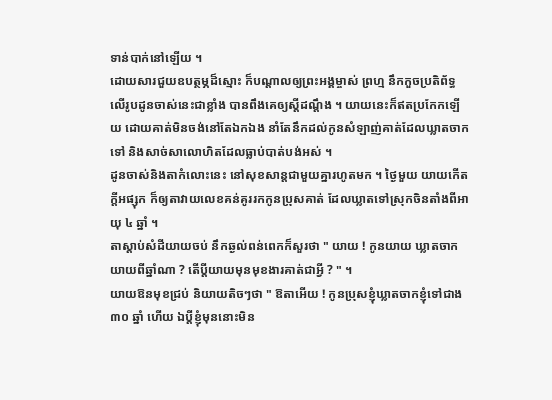ទាន់បាក់នៅឡើយ ។
ដោយសារជួយឧបត្ថម្ភដ៏ស្មោះ ក៏បណ្ដាលឲ្យព្រះអង្គម្ចាស់ ព្រហ្ម នឹកកួចប្រតិព័ទ្ធលើរូបដូនចាស់នេះជាខ្លាំង បានពឹងគេឲ្យស្ដីដណ្ដឹង ។ យាយនេះក៏ឥតប្រកែកឡើយ ដោយគាត់មិនចង់នៅតែឯកឯង នាំតែនឹកដល់កូនសំឡាញ់គាត់ដែលឃ្លាតចាកទៅ និងសាច់សាលោហិតដែលធ្លាប់បាត់បង់អស់ ។
ដូនចាស់និងតាកំលោះនេះ នៅសុខសាន្តជាមួយគ្នារហូតមក ។ ថ្ងៃមួយ យាយកើតក្ដីអផ្សុក ក៏ឲ្យតាវាយលេខគន់គូររកកូនប្រុសគាត់ ដែលឃ្លាតទៅស្រុកចិនតាំងពីអាយុ ៤ ឆ្នាំ ។
តាស្ដាប់សំដីយាយចប់ នឹកឆ្ងល់ពន់ពេកក៏សួរថា " យាយ ! កូនយាយ ឃ្លាតចាកយាយពីឆ្នាំណា ? តើប្ដីយាយមុនមុខងារគាត់ជាអ្វី ? " ។
យាយឱនមុខជ្រប់ និយាយតិចៗថា " ឱតាអើយ ! កូនប្រុសខ្ញុំឃ្លាតចាកខ្ញុំទៅជាង ៣០ ឆ្នាំ ហើយ ឯប្ដីខ្ញុំមុននោះមិន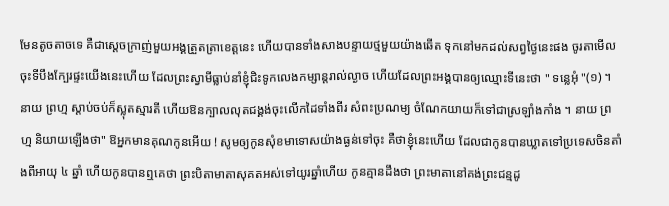មែនតូចតាចទេ គឺជាស្ដេចក្រាញ់មួយអង្គត្រួតត្រាខេត្តនេះ ហើយបានទាំងសាងបន្ទាយថ្មមួយយ៉ាងឆើត ទុកនៅមកដល់សព្វថ្ងៃនេះផង ចូរតាមើលចុះទីបឹងក្បែរផ្ទះយើងនេះហើយ ដែលព្រះស្វាមីធ្លាប់នាំខ្ញុំជិះទូកលេងកម្សាន្តរាល់ល្ងាច ហើយដែលព្រះអង្គបានឲ្យឈ្មោះទីនេះថា " ទន្លេអុំ "(១) ។
នាយ ព្រហ្ម ស្ដាប់ចប់ក៏ស្លុតស្មារតី ហើយឱនក្បាលលុតជង្គង់ចុះលើកដៃទាំងពីរ សំពះប្រណម្យ ចំណែកយាយក៏ទៅជាស្រឡាំងកាំង ។ នាយ ព្រហ្ម និយាយឡើងថា" ឱអ្នកមានគុណកូនអើយ ! សូមឲ្យកូនសុំខមាទោសយ៉ាងធ្ងន់ទៅចុះ គឺថាខ្ញុំនេះហើយ ដែលជាកូនបានឃ្លាតទៅប្រទេសចិនតាំងពីអាយុ ៤ ឆ្នាំ ហើយកូនបានឮគេថា ព្រះបិតាមាតាសុគតអស់ទៅយូរឆ្នាំហើយ កូនគ្មានដឹងថា ព្រះមាតានៅគង់ព្រះជន្មដូ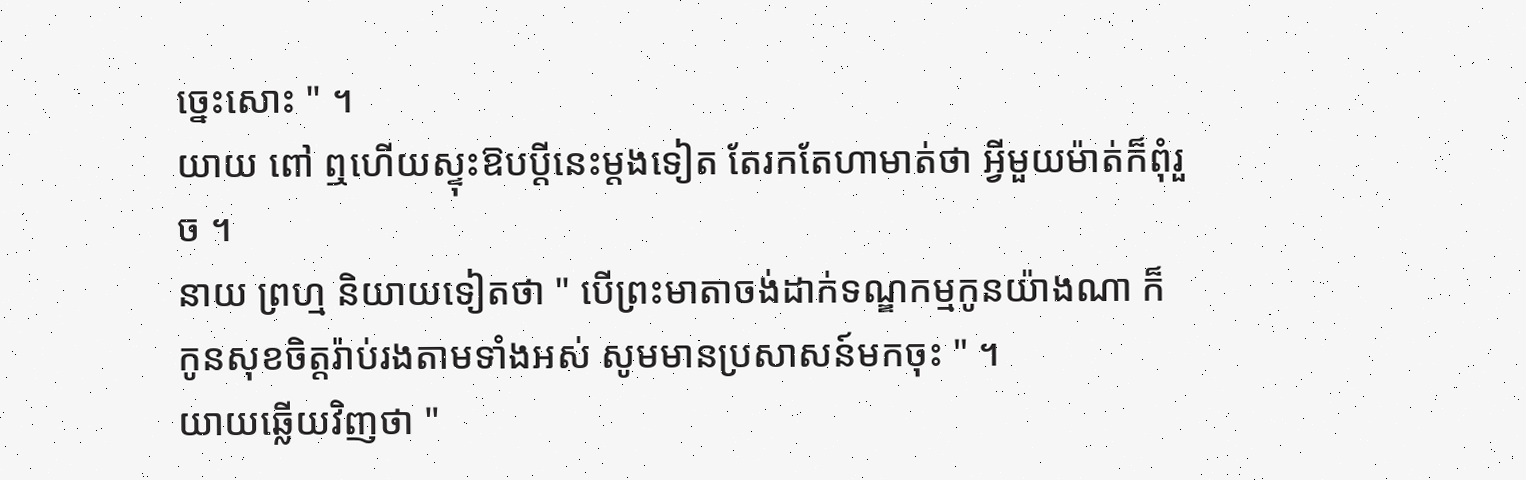ច្នេះសោះ " ។
យាយ ពៅ ឮហើយស្ទុះឱបប្ដីនេះម្ដងទៀត តែរកតែហាមាត់ថា អ្វីមួយម៉ាត់ក៏ពុំរួច ។
នាយ ព្រហ្ម និយាយទៀតថា " បើព្រះមាតាចង់ដាក់ទណ្ឌកម្មកូនយ៉ាងណា ក៏កូនសុខចិត្តរ៉ាប់រងតាមទាំងអស់ សូមមានប្រសាសន៍មកចុះ " ។
យាយឆ្លើយវិញថា "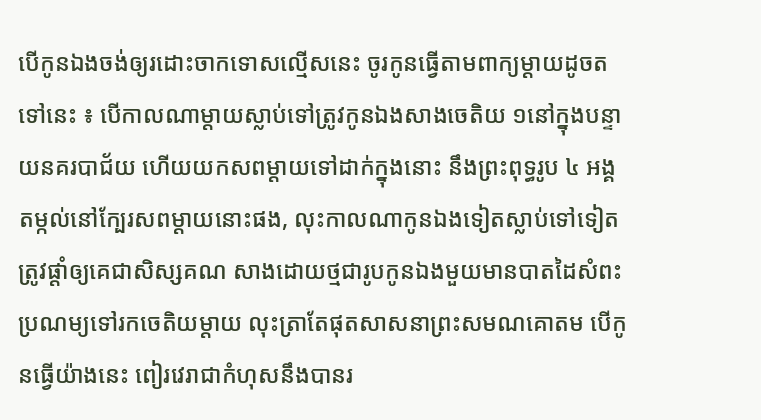បើកូនឯងចង់ឲ្យរដោះចាកទោសល្មើសនេះ ចូរកូនធ្វើតាមពាក្យម្ដាយដូចតទៅនេះ ៖ បើកាលណាម្ដាយស្លាប់ទៅត្រូវកូនឯងសាងចេតិយ ១នៅក្នុងបន្ទាយនគរបាជ័យ ហើយយកសពម្ដាយទៅដាក់ក្នុងនោះ នឹងព្រះពុទ្ធរូប ៤ អង្គ តម្កល់នៅក្បែរសពម្ដាយនោះផង, លុះកាលណាកូនឯងទៀតស្លាប់ទៅទៀត ត្រូវផ្ដាំឲ្យគេជាសិស្សគណ សាងដោយថ្មជារូបកូនឯងមួយមានបាតដៃសំពះប្រណម្យទៅរកចេតិយម្ដាយ លុះត្រាតែផុតសាសនាព្រះសមណគោតម បើកូនធ្វើយ៉ាងនេះ ពៀរវេរាជាកំហុសនឹងបានរ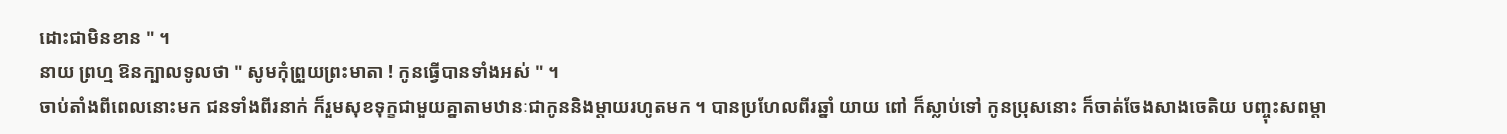ដោះជាមិនខាន " ។
នាយ ព្រហ្ម ឱនក្បាលទូលថា " សូមកុំព្រួយព្រះមាតា ! កូនធ្វើបានទាំងអស់ " ។
ចាប់តាំងពីពេលនោះមក ជនទាំងពីរនាក់ ក៏រួមសុខទុក្ខជាមួយគ្នាតាមឋានៈជាកូននិងម្ដាយរហូតមក ។ បានប្រហែលពីរឆ្នាំ យាយ ពៅ ក៏ស្លាប់ទៅ កូនប្រុសនោះ ក៏ចាត់ចែងសាងចេតិយ បញ្ចុះសពម្ដា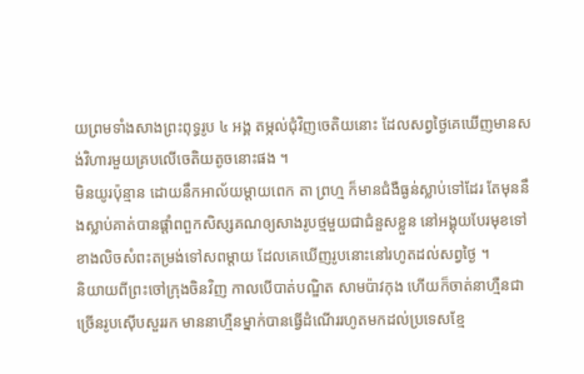យព្រមទាំងសាងព្រះពុទ្ធរូប ៤ អង្គ តម្កល់ជុំវិញចេតិយនោះ ដែលសព្វថ្ងៃគេឃើញមានសង់វិហារមួយគ្របលើចេតិយតូចនោះផង ។
មិនយូរប៉ុន្មាន ដោយនឹកអាល័យម្ដាយពេក តា ព្រហ្ម ក៏មានជំងឺធ្ងន់ស្លាប់ទៅដែរ តែមុននឹងស្លាប់គាត់បានផ្ដាំពពួកសិស្សគណឲ្យសាងរូបថ្មមួយជាជំនួសខ្លួន នៅអង្គុយបែរមុខទៅខាងលិចសំពះតម្រង់ទៅសពម្ដាយ ដែលគេឃើញរូបនោះនៅរហូតដល់សព្វថ្ងៃ ។
និយាយពីព្រះចៅក្រុងចិនវិញ កាលបើបាត់បណ្ឌិត សាមប៉ាវកុង ហើយក៏ចាត់នាហ្មឺនជាច្រើនរូបស៊ើបសួររក មាននាហ្មឺនម្នាក់បានធ្វើដំណើររហូតមកដល់ប្រទេសខ្មែ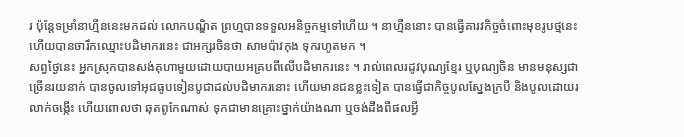រ ប៉ុន្តែទម្រាំនាហ្មឺននេះមកដល់ លោកបណ្ឌិត ព្រហ្មបានទទួលអនិច្ចកម្មទៅហើយ ។ នាហ្មឺននោះ បានធ្វើគារវកិច្ចចំពោះមុខរូបថ្មនេះ ហើយបានចារឹកឈ្មោះបដិមាករនេះ ជាអក្សរចិនថា សាមប៉ាវកុង ទុករហូតមក ។
សព្វថ្ងៃនេះ អ្នកស្រុកបានសង់គុហាមួយដោយបាយអគ្របពីលើបដិមាករនេះ ។ រាល់ពេលរដូវបុណ្យខ្មែរ ឬបុណ្យចិន មានមនុស្សជាច្រើនរយនាក់ បានចូលទៅអុជធូបទៀនបូជាដល់បដិមាករនោះ ហើយមានជនខ្លះទៀត បានធ្វើជាកិច្ចបូលស្នែងក្របី និងបូលដោយរលាក់ចង្កើះ ហើយពោលថា ឆុតពូកែណាស់ ទុកជាមានគ្រោះថ្នាក់យ៉ាងណា ឬចង់ដឹងពីផលអ្វី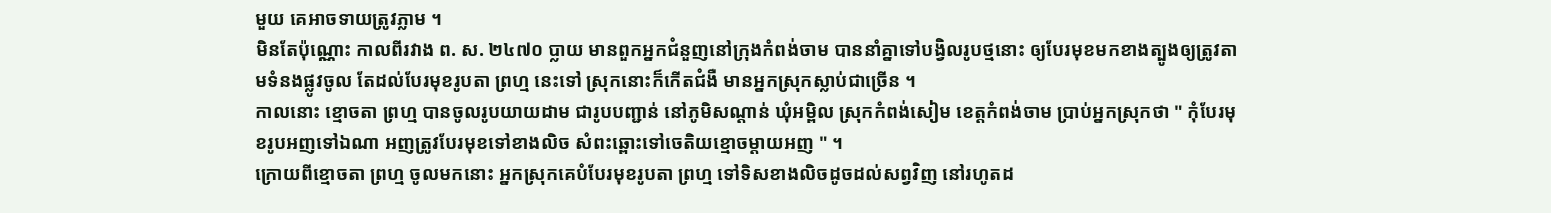មួយ គេអាចទាយត្រូវភ្លាម ។
មិនតែប៉ុណ្ណោះ កាលពីរវាង ព. ស. ២៤៧០ ប្លាយ មានពួកអ្នកជំនួញនៅក្រុងកំពង់ចាម បាននាំគ្នាទៅបង្វិលរូបថ្មនោះ ឲ្យបែរមុខមកខាងត្បូងឲ្យត្រូវតាមទំនងផ្លូវចូល តែដល់បែរមុខរូបតា ព្រហ្ម នេះទៅ ស្រុកនោះក៏កើតជំងឺ មានអ្នកស្រុកស្លាប់ជាច្រើន ។
កាលនោះ ខ្មោចតា ព្រហ្ម បានចូលរូបយាយដាម ជារូបបញ្ជាន់ នៅភូមិសណ្ដាន់ ឃុំអម្ពិល ស្រុកកំពង់សៀម ខេត្តកំពង់ចាម ប្រាប់អ្នកស្រុកថា " កុំបែរមុខរូបអញទៅឯណា អញត្រូវបែរមុខទៅខាងលិច សំពះឆ្ពោះទៅចេតិយខ្មោចម្ដាយអញ " ។
ក្រោយពីខ្មោចតា ព្រហ្ម ចូលមកនោះ អ្នកស្រុកគេបំបែរមុខរូបតា ព្រហ្ម ទៅទិសខាងលិចដូចដល់សព្វវិញ នៅរហូតដ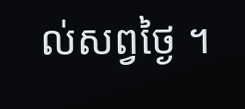ល់សព្វថ្ងៃ ។